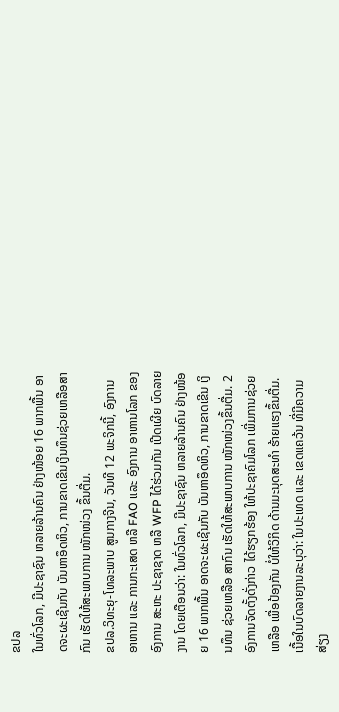ຂປລ
ໃນທົ່ວໂລກ, ມີປະຊາຊົນ ຫລາຍລ້ານຄົນ ຢ່າງໜ້ອຍ 16 ພາກພື້ນ ອາດຈະຜະເຊີນກັບ ບັນຫາອຶດຫິວ, ການຂາດເຂີນເງິນທຶນຊ່ວຍເຫລືອສາກົນ ເຮັດໃຫ້ສະພາບການ ໜັກໜ່ວງ ຂຶ້ນຕື່ມ.
ຂປລ.ວິທະຍຸ-ໂທລະພາບ ສູນກາງຈີນ, ວັນທີ 12 ພະຈິກນີ້, ອົງການ ອາຫານ ແລະ ການກະເສດ ຫລື FAO ແລະ ອົງການ ອາຫານໂລກ ຂອງອົງການ ສະຫະ ປະຊາຊາດ ຫລື WFP ໄດ້ຮ່ວມກັນ ເປີດເຜີຍ ບົດລາຍງານ ໂດຍເຕືອນວ່າ: ໃນທົ່ວໂລກ, ມີປະຊາຊົນ ຫລາຍລ້ານຄົນ ຢ່າງໜ້ອຍ 16 ພາກພື້ນ ອາດຈະຜະເຊີນກັບ ບັນຫາອຶດຫິວ, ການຂາດເຂີນ ເງິນທຶນ ຊ່ວຍເຫລືອ ສາກົນ ເຮັດໃຫ້ສະພາບການ ໜັກໜ່ວງຂຶ້ນຕື່ມ. 2 ອົງການຈັດຕັ້ງດັ່ງກ່າວ ໄດ້ຮຽກຮ້ອງ ໃຫ້ປະຊາຄົມໂລກ ເພີ່ມການຊ່ວຍເຫລືອ ເພື່ອປ້ອງກັນ ບໍ່ໃຫ້ວິກິດ ດ້ານມະນຸດສະທຳ ຮ້າຍແຮງຂຶ້ນຕື່ມ. ເນື້ອໃນບົດລາຍງານລະບຸວ່າ: ໃນປະເທດ ແລະ ເຂດແຄວ້ນ ທີ່ມີຄວາມສ່ຽງ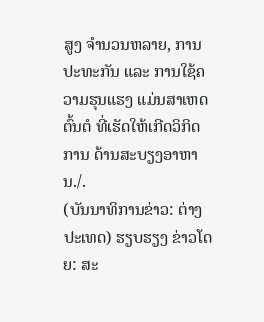ສູງ ຈຳນວນຫລາຍ, ການປະທະກັນ ແລະ ການໃຊ້ຄວາມຮຸນແຮງ ແມ່ນສາເຫດຕົ້ນຕໍ ທີ່ເຮັດໃຫ້ເກີດວິກິດການ ດ້ານສະບຽງອາຫານ./.
(ບັນນາທິການຂ່າວ: ຕ່າງປະເທດ) ຮຽບຮຽງ ຂ່າວໂດຍ: ສະ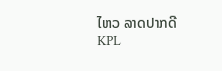ໄຫວ ລາດປາກດີ
KPL